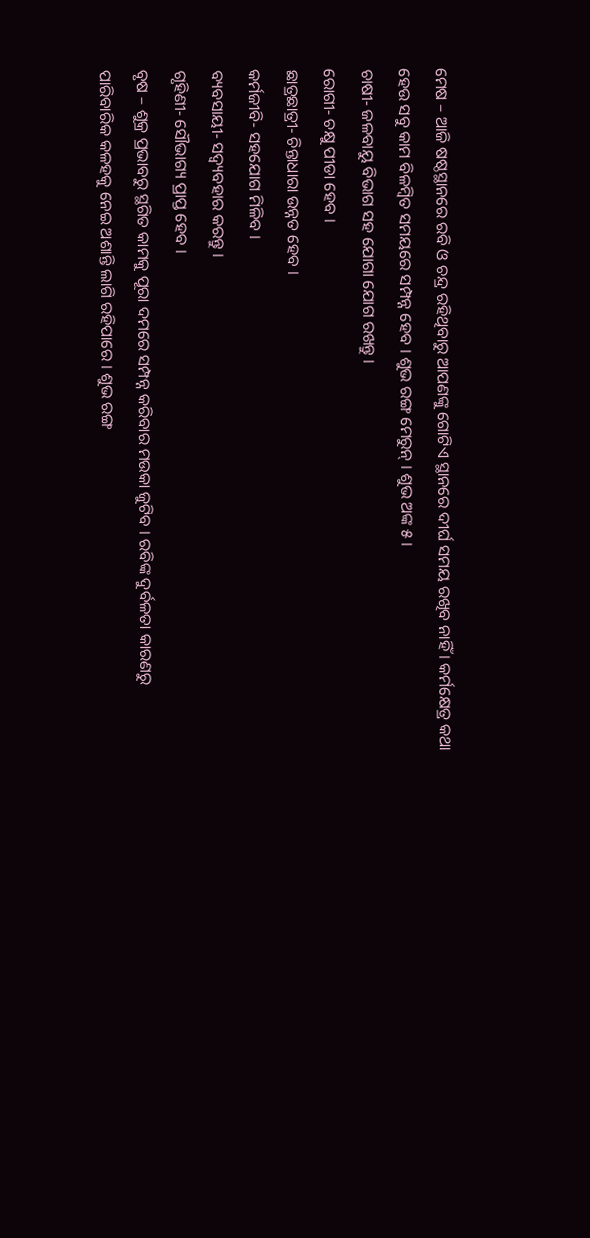ମେଷ – ଆଜି ଷଷ୍ଠସ୍ଥାନରେ ରବି ଓ ଚନ୍ଦ୍ର ରହିଥିବାରୁ ଆପଣଙ୍କୁ ଗୋଟିଏ ସ୍ଥାନରେ ଦୀର୍ଘ ସମୟ ରଖିବ ନାହିଁ । କର୍ମକ୍ଷେତ୍ର କଥା ହେଉ ସବୁ କାମ ବିଳମ୍ବିତ ସମୟରେ ସମ୍ପନ୍ନ ହେବ । ଶୁଭ ରଙ୍ଗ ମେରୁନ୍ । ଶୁଭ ଅଙ୍କ ୫ ।
ଚାଷୀ- ଜଳବାୟୁ ବିଭାଗ ସହ ଯୋଗା ଯୋଗ ରଖନ୍ତୁ ।
ରୋଗୀ- ଚକ୍ଷୁ ପୀଡା ହେବ ।
ଛାତ୍ରଛାତ୍ରୀ- ଚିନ୍ତାଧାରା ଉନ୍ନତ ହେବ ।
କର୍ମଜୀବି- ସହଯୋଗ ମିଳିବ ।
ବ୍ୟବସାୟୀ- ସଦ୍ବ୍ୟବହାର କରନ୍ତୁ ।
ଗୃହିଣୀ- ସୌଭାଗ୍ୟ ପ୍ରାପ୍ତ ହେବ ।
ବୃଷ – ଶୁକ୍ର ପ୍ରଭାବରୁ ସ୍ଥଗିତ କାମକୁ ପୂରା ଦମରେ ସମ୍ପନ୍ନ କରିବାର ମଉକା ଜୁଟିବ । ରବିଙ୍କ ଦୁର୍ବଳତା କାରଣରୁ ପାରିବାରିକ କଳହକୁ ନେଇ ଅଶାନ୍ତି ଲାଗି ରହିପାରେ । ଶୁଭ ରଙ୍ଗ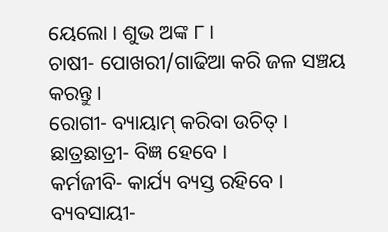ୟେଲୋ । ଶୁଭ ଅଙ୍କ ୮ ।
ଚାଷୀ- ପୋଖରୀ/ଗାଢିଆ କରି ଜଳ ସଞ୍ଚୟ କରନ୍ତୁ ।
ରୋଗୀ- ବ୍ୟାୟାମ୍ କରିବା ଉଚିତ୍ ।
ଛାତ୍ରଛାତ୍ରୀ- ବିଜ୍ଞ ହେବେ ।
କର୍ମଜୀବି- କାର୍ଯ୍ୟ ବ୍ୟସ୍ତ ରହିବେ ।
ବ୍ୟବସାୟୀ-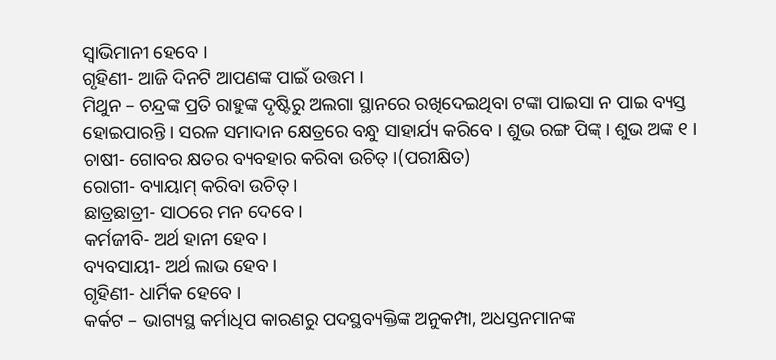ସ୍ୱାଭିମାନୀ ହେବେ ।
ଗୃହିଣୀ- ଆଜି ଦିନଟି ଆପଣଙ୍କ ପାଇଁ ଉତ୍ତମ ।
ମିଥୁନ – ଚନ୍ଦ୍ରଙ୍କ ପ୍ରତି ରାହୁଙ୍କ ଦୃଷ୍ଟିରୁ ଅଲଗା ସ୍ଥାନରେ ରଖିଦେଇଥିବା ଟଙ୍କା ପାଇସା ନ ପାଇ ବ୍ୟସ୍ତ ହୋଇପାରନ୍ତି । ସରଳ ସମାଦାନ କ୍ଷେତ୍ରରେ ବନ୍ଧୁ ସାହାର୍ଯ୍ୟ କରିବେ । ଶୁଭ ରଙ୍ଗ ପିଙ୍କ୍ । ଶୁଭ ଅଙ୍କ ୧ ।
ଚାଷୀ- ଗୋବର କ୍ଷତର ବ୍ୟବହାର କରିବା ଉଚିତ୍ ।(ପରୀକ୍ଷିତ)
ରୋଗୀ- ବ୍ୟାୟାମ୍ କରିବା ଉଚିତ୍ ।
ଛାତ୍ରଛାତ୍ରୀ- ସାଠରେ ମନ ଦେବେ ।
କର୍ମଜୀବି- ଅର୍ଥ ହାନୀ ହେବ ।
ବ୍ୟବସାୟୀ- ଅର୍ଥ ଲାଭ ହେବ ।
ଗୃହିଣୀ- ଧାର୍ମିକ ହେବେ ।
କର୍କଟ – ଭାଗ୍ୟସ୍ଥ କର୍ମାଧିପ କାରଣରୁ ପଦସ୍ଥବ୍ୟକ୍ତିଙ୍କ ଅନୁକମ୍ପା, ଅଧସ୍ତନମାନଙ୍କ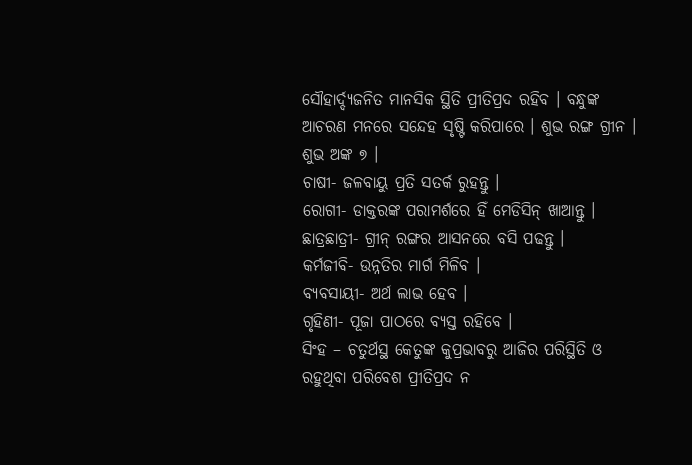ସୌହାର୍ଦ୍ଦ୍ୟଜନିତ ମାନସିକ ସ୍ଥିତି ପ୍ରୀତିପ୍ରଦ ରହିବ । ବନ୍ଧୁଙ୍କ ଆଚରଣ ମନରେ ସନ୍ଦେହ ସୃଷ୍ଟି କରିପାରେ । ଶୁଭ ରଙ୍ଗ ଗ୍ରୀନ । ଶୁଭ ଅଙ୍କ ୭ ।
ଚାଷୀ- ଜଳବାୟୁ ପ୍ରତି ସତର୍କ ରୁହନ୍ତୁ ।
ରୋଗୀ- ଡାକ୍ତରଙ୍କ ପରାମର୍ଶରେ ହିଁ ମେଡିସିନ୍ ଖାଆନ୍ତୁ ।
ଛାତ୍ରଛାତ୍ରୀ- ଗ୍ରୀନ୍ ରଙ୍ଗର ଆସନରେ ବସି ପଢନ୍ତୁ ।
କର୍ମଜୀବି- ଉନ୍ନତିର ମାର୍ଗ ମିଳିବ ।
ବ୍ୟବସାୟୀ- ଅର୍ଥ ଲାଭ ହେବ ।
ଗୃହିଣୀ- ପୂଜା ପାଠରେ ବ୍ୟସ୍ତ ରହିବେ ।
ସିଂହ – ଚତୁର୍ଥସ୍ଥ କେତୁଙ୍କ କୁପ୍ରଭାବରୁ ଆଜିର ପରିସ୍ଥିତି ଓ ରହୁଥିବା ପରିବେଶ ପ୍ରୀତିପ୍ରଦ ନ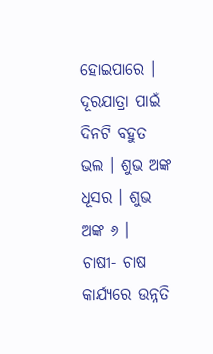ହୋଇପାରେ । ଦୂରଯାତ୍ରା ପାଇଁ ଦିନଟି ବହୁତ ଭଲ । ଶୁଭ ଅଙ୍କ ଧୂସର । ଶୁଭ ଅଙ୍କ ୬ ।
ଚାଷୀ- ଚାଷ କାର୍ଯ୍ୟରେ ଉନ୍ନତି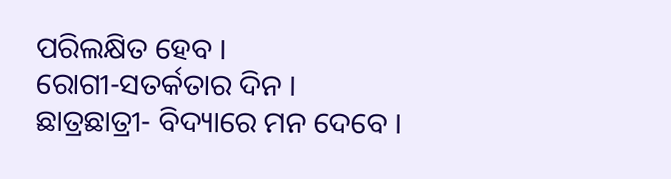ପରିଲକ୍ଷିତ ହେବ ।
ରୋଗୀ-ସତର୍କତାର ଦିନ ।
ଛାତ୍ରଛାତ୍ରୀ- ବିଦ୍ୟାରେ ମନ ଦେବେ ।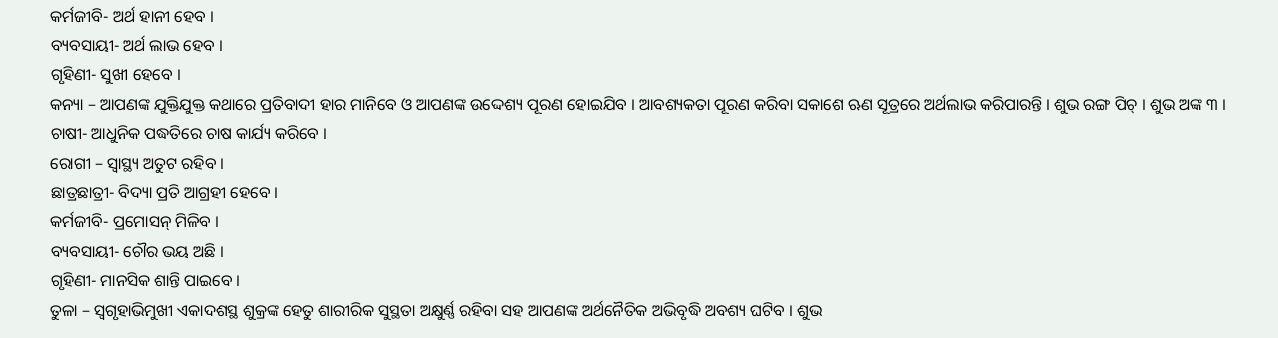କର୍ମଜୀବି- ଅର୍ଥ ହାନୀ ହେବ ।
ବ୍ୟବସାୟୀ- ଅର୍ଥ ଲାଭ ହେବ ।
ଗୃହିଣୀ- ସୁଖୀ ହେବେ ।
କନ୍ୟା – ଆପଣଙ୍କ ଯୁକ୍ତିଯୁକ୍ତ କଥାରେ ପ୍ରତିବାଦୀ ହାର ମାନିବେ ଓ ଆପଣଙ୍କ ଉଦ୍ଦେଶ୍ୟ ପୂରଣ ହୋଇଯିବ । ଆବଶ୍ୟକତା ପୂରଣ କରିବା ସକାଶେ ଋଣ ସୂତ୍ରରେ ଅର୍ଥଲାଭ କରିପାରନ୍ତି । ଶୁଭ ରଙ୍ଗ ପିଚ୍ । ଶୁଭ ଅଙ୍କ ୩ ।
ଚାଷୀ- ଆଧୁନିକ ପଦ୍ଧତିରେ ଚାଷ କାର୍ଯ୍ୟ କରିବେ ।
ରୋଗୀ – ସ୍ୱାସ୍ଥ୍ୟ ଅତୁଟ ରହିବ ।
ଛାତ୍ରଛାତ୍ରୀ- ବିଦ୍ୟା ପ୍ରତି ଆଗ୍ରହୀ ହେବେ ।
କର୍ମଜୀବି- ପ୍ରମୋସନ୍ ମିଳିବ ।
ବ୍ୟବସାୟୀ- ଚୌର ଭୟ ଅଛି ।
ଗୃହିଣୀ- ମାନସିକ ଶାନ୍ତି ପାଇବେ ।
ତୁଳା – ସ୍ୱଗୃହାଭିମୁଖୀ ଏକାଦଶସ୍ଥ ଶୁକ୍ରଙ୍କ ହେତୁ ଶାରୀରିକ ସୁସ୍ଥତା ଅକ୍ଷୁର୍ଣ୍ଣ ରହିବା ସହ ଆପଣଙ୍କ ଅର୍ଥନୈତିକ ଅଭିବୃଦ୍ଧି ଅବଶ୍ୟ ଘଟିବ । ଶୁଭ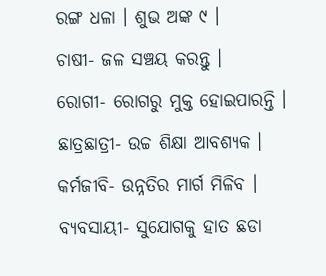ରଙ୍ଗ ଧଳା । ଶୁଭ ଅଙ୍କ ୯ ।
ଚାଷୀ- ଜଳ ସଞ୍ଚୟ କରନ୍ତୁ ।
ରୋଗୀ- ରୋଗରୁ ମୁକ୍ତ ହୋଇପାରନ୍ତି ।
ଛାତ୍ରଛାତ୍ରୀ- ଉଚ୍ଚ ଶିକ୍ଷା ଆବଶ୍ୟକ ।
କର୍ମଜୀବି- ଉନ୍ନତିର ମାର୍ଗ ମିଳିବ ।
ବ୍ୟବସାୟୀ- ସୁଯୋଗକୁ ହାତ ଛଡା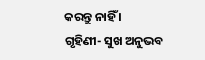କରନ୍ତୁ ନାହିଁ ।
ଗୃହିଣୀ- ସୁଖ ଅନୁଭବ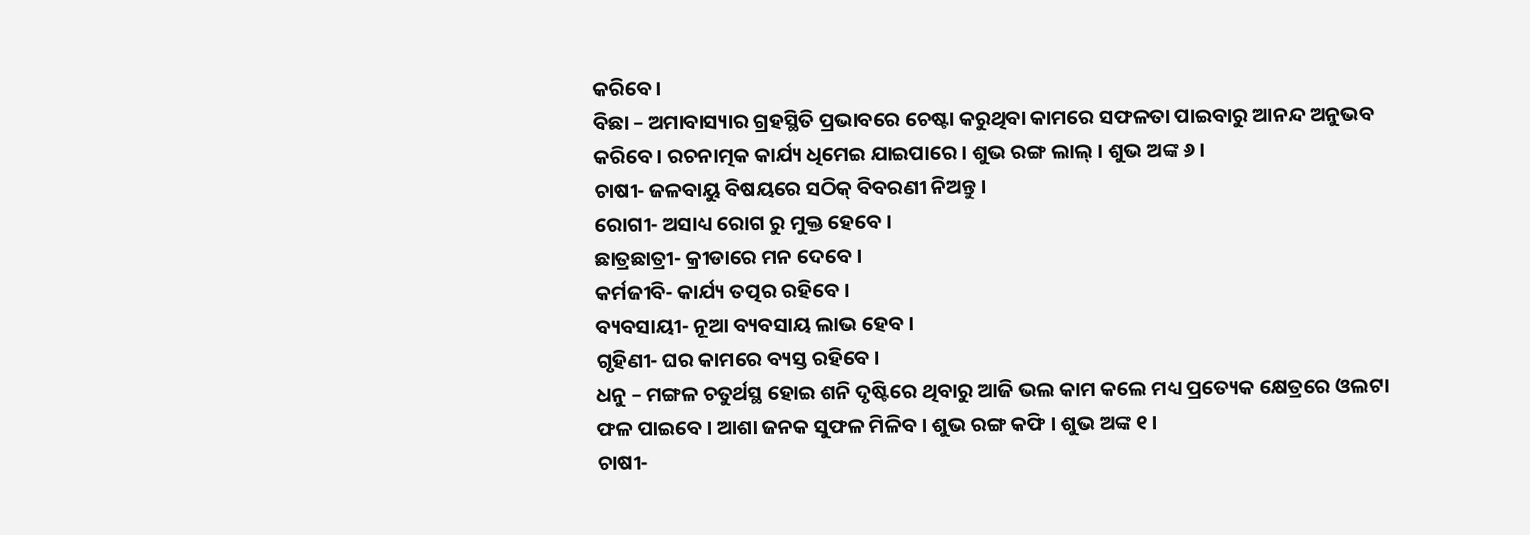କରିବେ ।
ବିଛା – ଅମାବାସ୍ୟାର ଗ୍ରହସ୍ଥିତି ପ୍ରଭାବରେ ଚେଷ୍ଟା କରୁଥିବା କାମରେ ସଫଳତା ପାଇବାରୁ ଆନନ୍ଦ ଅନୁଭବ କରିବେ । ରଚନାତ୍ମକ କାର୍ଯ୍ୟ ଧିମେଇ ଯାଇପାରେ । ଶୁଭ ରଙ୍ଗ ଲାଲ୍ । ଶୁଭ ଅଙ୍କ ୬ ।
ଚାଷୀ- ଜଳବାୟୁ ବିଷୟରେ ସଠିକ୍ ବିବରଣୀ ନିଅନ୍ତୁ ।
ରୋଗୀ- ଅସାଧ୍ୟ ରୋଗ ରୁ ମୁକ୍ତ ହେବେ ।
ଛାତ୍ରଛାତ୍ରୀ- କ୍ରୀଡାରେ ମନ ଦେବେ ।
କର୍ମଜୀବି- କାର୍ଯ୍ୟ ତତ୍ପର ରହିବେ ।
ବ୍ୟବସାୟୀ- ନୂଆ ବ୍ୟବସାୟ ଲାଭ ହେବ ।
ଗୃହିଣୀ- ଘର କାମରେ ବ୍ୟସ୍ତ ରହିବେ ।
ଧନୁ – ମଙ୍ଗଳ ଚତୁର୍ଥସ୍ଥ ହୋଇ ଶନି ଦୃଷ୍ଟିରେ ଥିବାରୁ ଆଜି ଭଲ କାମ କଲେ ମଧ୍ୟ ପ୍ରତ୍ୟେକ କ୍ଷେତ୍ରରେ ଓଲଟା ଫଳ ପାଇବେ । ଆଶା ଜନକ ସୁଫଳ ମିଳିବ । ଶୁଭ ରଙ୍ଗ କଫି । ଶୁଭ ଅଙ୍କ ୧ ।
ଚାଷୀ-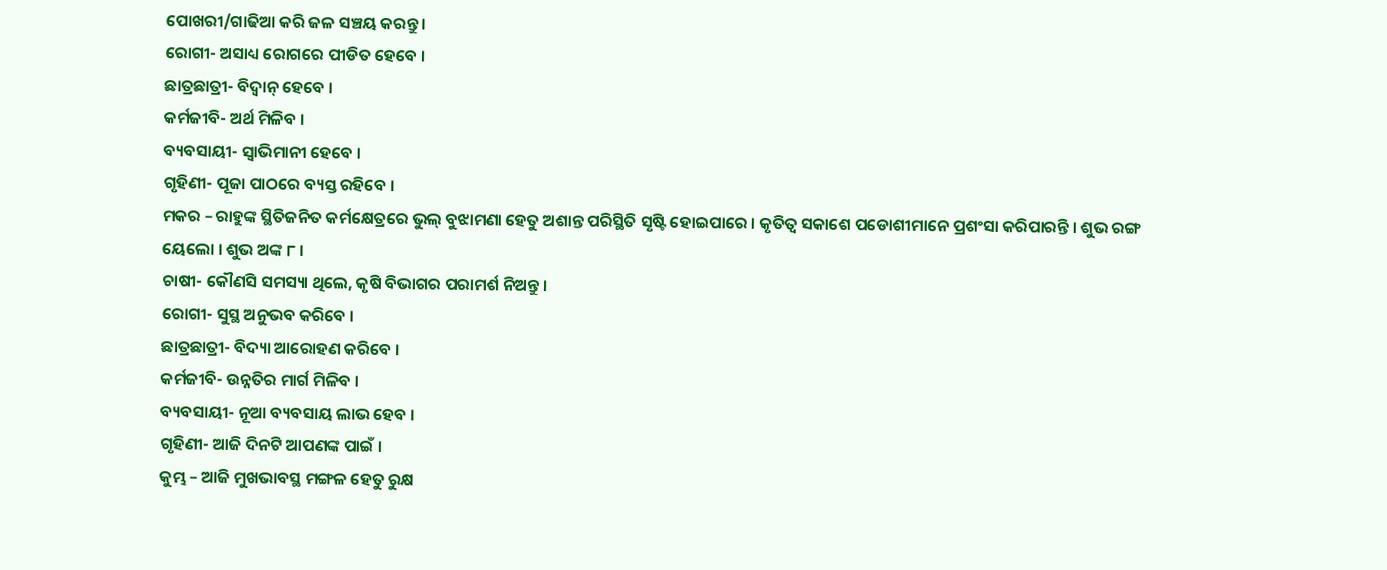ପୋଖରୀ/ଗାଢିଆ କରି ଜଳ ସଞ୍ଚୟ କରନ୍ତୁ ।
ରୋଗୀ- ଅସାଧ୍ୟ ରୋଗରେ ପୀଡିତ ହେବେ ।
ଛାତ୍ରଛାତ୍ରୀ- ବିଦ୍ୱାନ୍ ହେବେ ।
କର୍ମଜୀବି- ଅର୍ଥ ମିଳିବ ।
ବ୍ୟବସାୟୀ- ସ୍ୱାଭିମାନୀ ହେବେ ।
ଗୃହିଣୀ- ପୂଜା ପାଠରେ ବ୍ୟସ୍ତ ରହିବେ ।
ମକର – ରାହୁଙ୍କ ସ୍ଥିତିଜନିତ କର୍ମକ୍ଷେତ୍ରରେ ଭୁଲ୍ ବୁଝାମଣା ହେତୁ ଅଶାନ୍ତ ପରିସ୍ଥିତି ସୃଷ୍ଟି ହୋଇପାରେ । କୃତିତ୍ୱ ସକାଶେ ପଡୋଶୀମାନେ ପ୍ରଶଂସା କରିପାରନ୍ତି । ଶୁଭ ରଙ୍ଗ ୟେଲୋ । ଶୁଭ ଅଙ୍କ ୮ ।
ଚାଷୀ- କୌଣସି ସମସ୍ୟା ଥିଲେ, କୃଷି ବିଭାଗର ପରାମର୍ଶ ନିଅନ୍ତୁ ।
ରୋଗୀ- ସୁସ୍ଥ ଅନୁଭବ କରିବେ ।
ଛାତ୍ରଛାତ୍ରୀ- ବିଦ୍ୟା ଆରୋହଣ କରିବେ ।
କର୍ମଜୀବି- ଉନ୍ନତିର ମାର୍ଗ ମିଳିବ ।
ବ୍ୟବସାୟୀ- ନୂଆ ବ୍ୟବସାୟ ଲାଭ ହେବ ।
ଗୃହିଣୀ- ଆଜି ଦିନଟି ଆପଣଙ୍କ ପାଇଁ ।
କୁମ୍ଭ – ଆଜି ମୁଖଭାବସ୍ଥ ମଙ୍ଗଳ ହେତୁ ରୁକ୍ଷ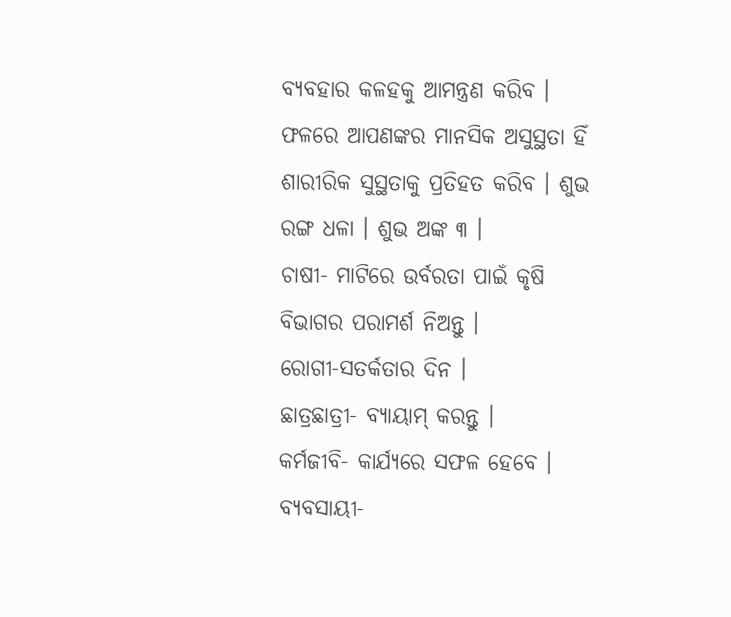ବ୍ୟବହାର କଳହକୁ ଆମନ୍ତ୍ରଣ କରିବ । ଫଳରେ ଆପଣଙ୍କର ମାନସିକ ଅସୁସ୍ଥତା ହିଁ ଶାରୀରିକ ସୁସ୍ଥତାକୁ ପ୍ରତିହତ କରିବ । ଶୁଭ ରଙ୍ଗ ଧଳା । ଶୁଭ ଅଙ୍କ ୩ ।
ଚାଷୀ- ମାଟିରେ ଉର୍ବରତା ପାଇଁ କୃଷି ବିଭାଗର ପରାମର୍ଶ ନିଅନ୍ତୁ ।
ରୋଗୀ-ସତର୍କତାର ଦିନ ।
ଛାତ୍ରଛାତ୍ରୀ- ବ୍ୟାୟାମ୍ କରନ୍ତୁ ।
କର୍ମଜୀବି- କାର୍ଯ୍ୟରେ ସଫଳ ହେବେ ।
ବ୍ୟବସାୟୀ-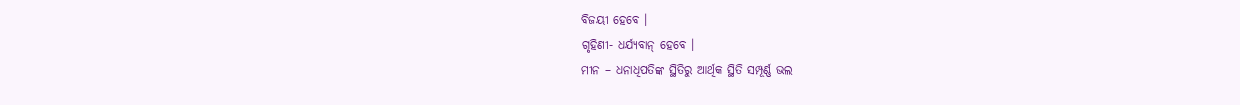ବିଜୟୀ ହେବେ ।
ଗୃହିଣୀ- ଧର୍ଯ୍ୟବାନ୍ ହେବେ ।
ମୀନ – ଧନାଧିପତିଙ୍କ ସ୍ଥିତିରୁ ଆର୍ଥିକ ସ୍ଥିତି ସମ୍ପୂର୍ଣ୍ଣ ଭଲ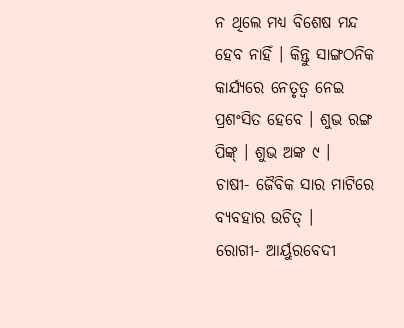ନ ଥିଲେ ମଧ୍ୟ ବିଶେଷ ମନ୍ଦ ହେବ ନାହିଁ । କିନ୍ତୁ ସାଙ୍ଗଠନିକ କାର୍ଯ୍ୟରେ ନେତୃତ୍ୱ ନେଇ ପ୍ରଶଂସିତ ହେବେ । ଶୁଭ ରଙ୍ଗ ପିଙ୍କ୍ । ଶୁଭ ଅଙ୍କ ୯ ।
ଚାଷୀ- ଜୈବିକ ସାର ମାଟିରେ ବ୍ୟବହାର ଉଚିତ୍ ।
ରୋଗୀ- ଆର୍ୟୁରବେଦୀ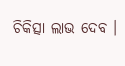ଚିକିତ୍ସା ଲାଭ ଦେବ ।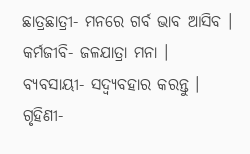ଛାତ୍ରଛାତ୍ରୀ- ମନରେ ଗର୍ବ ଭାବ ଆସିବ ।
କର୍ମଜୀବି- ଜଳଯାତ୍ରା ମନା ।
ବ୍ୟବସାୟୀ- ସଦ୍ବ୍ୟବହାର କରନ୍ତୁ ।
ଗୃହିଣୀ-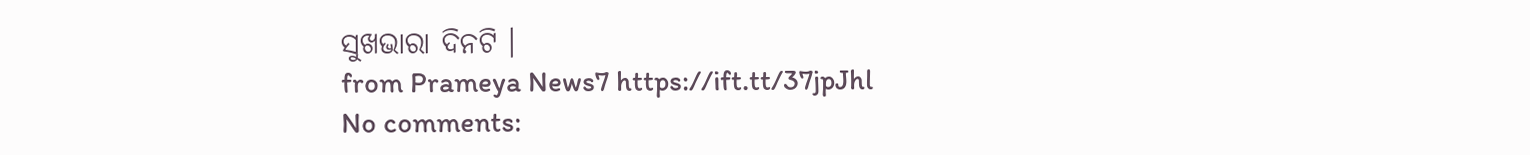ସୁଖଭାରା ଦିନଟି ।
from Prameya News7 https://ift.tt/37jpJhl
No comments: